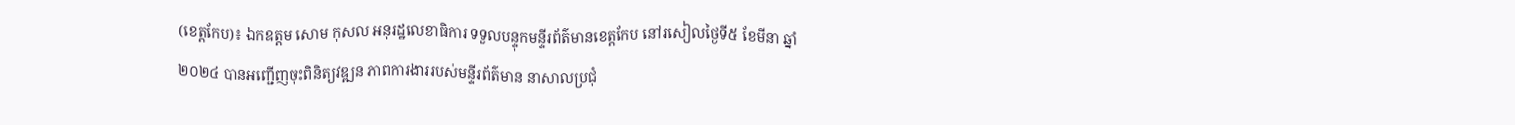(ខេត្តកែប)៖ ឯកឧត្តម សោម កុសល អនុរដ្ឋលេខាធិការ ទទួលបន្ទុកមន្ទីរព័ត៌មានខេត្តកែប នៅរសៀលថ្ងៃទី៥ ខែមីនា ឆ្នាំ២០២៤ បានអញ្ជើញចុះពិនិត្យវឌ្ឍន ភាពការងាររបស់មន្ទីរព័ត៌មាន នាសាលប្រជុំ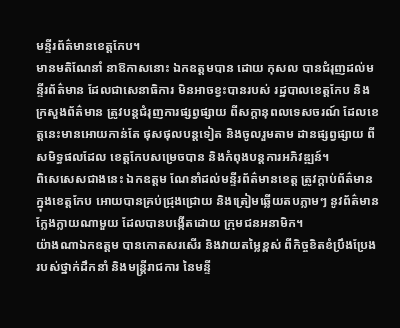មន្ទីរព័ត៌មានខេត្តកែប។
មានមតិណែនាំ នាឱកាសនោះ ឯកឧត្តមបាន ដោយ កុសល បានជំរុញដល់មន្ទីរព័ត៌មាន ដែលជាសេនាធិការ មិនអាចខ្វះបានរបស់ រដ្ឋបាលខេត្តកែប និងក្រសួងព័ត៌មាន ត្រូវបន្តជំរុញការផ្សព្វផ្សាយ ពីសក្តានុពលទេសចរណ៍ ដែលខេត្តនេះមានអោយកាន់តែ ផុសផុលបន្តទៀត និងចូលរួមតាម ដានផ្សព្វផ្សាយ ពីសមិទ្ធផលដែល ខេត្តកែបសម្រេចបាន និងកំពុងបន្តការអភិវឌ្ឍន៍។
ពិសេសេសជាងនេះ ឯកឧត្តម ណែនាំដល់មន្ទីរព័ត៌មានខេត្ត ត្រូវក្តាប់ព័ត៌មានក្នុងខេត្តកែប អោយបានគ្រប់ជ្រុងជ្រោយ និងត្រៀមឆ្លើយតបភ្លាមៗ នូវព័ត៌មានក្លែងក្លាយណាមួយ ដែលបានបង្កើតដោយ ក្រុមជនអនាមិក។
យ៉ាងណាឯកឧត្តម បានកោតសរសើរ និងវាយតម្លៃខ្ពស់ ពីកិច្ចខិតខំប្រឹងប្រែង របស់ថ្នាក់ដឹកនាំ និងមន្រ្តីរាជការ នៃមន្ទី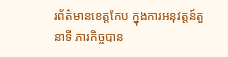រព័ត៌មានខេត្តកែប ក្នុងការអនុវត្តន៍តួនាទី ភារកិច្ចបាន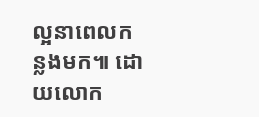ល្អនាពេលកន្លងមក៕ ដោយលោក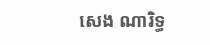សេង ណារិទ្ធ